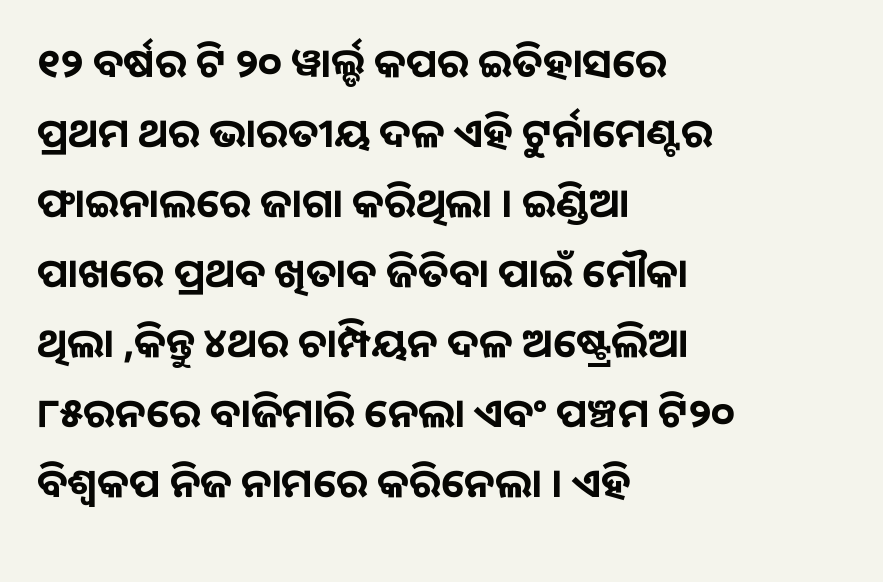୧୨ ବର୍ଷର ଟି ୨୦ ୱାର୍ଲ୍ଡ କପର ଇତିହାସରେ ପ୍ରଥମ ଥର ଭାରତୀୟ ଦଳ ଏହି ଟୁର୍ନାମେଣ୍ଟର ଫାଇନାଲରେ ଜାଗା କରିଥିଲା । ଇଣ୍ଡିଆ ପାଖରେ ପ୍ରଥବ ଖିତାବ ଜିତିବା ପାଇଁ ମୌକା ଥିଲା ,କିନ୍ତୁ ୪ଥର ଚାମ୍ପିୟନ ଦଳ ଅଷ୍ଟ୍ରେଲିଆ ୮୫ରନରେ ବାଜିମାରି ନେଲା ଏବଂ ପଞ୍ଚମ ଟି୨୦ ବିଶ୍ଵକପ ନିଜ ନାମରେ କରିନେଲା । ଏହି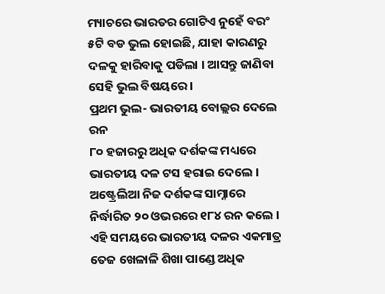ମ୍ୟାଚରେ ଭାରତର ଗୋଟିଏ ନୁହେଁ ବରଂ ୫ଟି ବଡ ଭୁଲ ହୋଇଛି, ଯାହା କାରଣରୁ ଦଳକୁ ହାରିବାକୁ ପଡିଲା । ଆସନ୍ତୁ ଜାଣିବା ସେହି ଭୁଲ ବିଷୟରେ ।
ପ୍ରଥମ ଭୁଲ- ଭାରତୀୟ ବୋଲ୍ଲର ଦେଲେ ରନ
୮୦ ହଜାରରୁ ଅଧିକ ଦର୍ଶକଙ୍କ ମଧ୍ୟରେ ଭାରତୀୟ ଦଳ ଟସ ହରାଇ ଦେଲେ । ଅଷ୍ଟ୍ରେଲିଆ ନିଜ ଦର୍ଶକଙ୍କ ସାମ୍ନାରେ ନିର୍ଦ୍ଧାରିତ ୨୦ ଓଭରରେ ୧୮୪ ରନ କଲେ । ଏହି ସମୟରେ ଭାରତୀୟ ଦଳର ଏକମାତ୍ର ତେଜ ଖେଳାଳି ଶିଖା ପାଣ୍ଡେ ଅଧିକ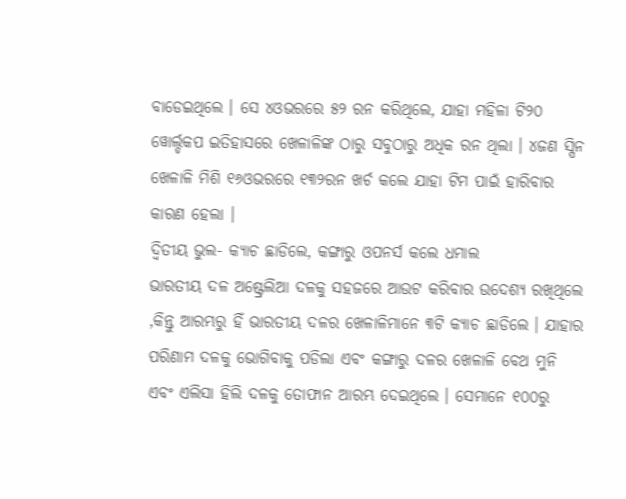ବାଡେଇଥିଲେ । ସେ ୪ଓଭରରେ ୫୨ ରନ କରିଥିଲେ, ଯାହା ମହିଳା ଟି୨୦ ୱୋର୍ଲ୍ଡକପ ଇତିହାସରେ ଖେଳାଳିଙ୍କ ଠାରୁ ସବୁଠାରୁ ଅଧିକ ରନ ଥିଲା । ୪ଜଣ ସ୍ପିନ ଖେଳାଳି ମିଶି ୧୬ଓଭରରେ ୧୩୨ରନ ଖର୍ଚ କଲେ ଯାହା ଟିମ ପାଇଁ ହାରିବାର କାରଣ ହେଲା ।
ଦ୍ଵିତୀୟ ଭୁଲ- କ୍ୟାଚ ଛାଡିଲେ, କଙ୍ଗାରୁ ଓପନର୍ସ କଲେ ଧମାଲ
ଭାରତୀୟ ଦଳ ଅଷ୍ଟ୍ରେଲିଆ ଦଳକୁ ସହଜରେ ଆଉଟ କରିବାର ଉଦେଶ୍ୟ ରଖିଥିଲେ ,କିନ୍ତୁ ଆରମ୍ଭରୁ ହିଁ ଭାରତୀୟ ଦଳର ଖେଳାଳିମାନେ ୩ଟି କ୍ୟାଚ ଛାଡିଲେ । ଯାହାର ପରିଣାମ ଦଳକୁ ଭୋଗିବାକୁ ପଡିଲା ଏବଂ କଙ୍ଗାରୁ ଦଳର ଖେଳାଳି ବେଥ ମୁନି ଏବଂ ଏଲିସା ହିଲି ଦଳକୁ ତୋଫାନ ଆରମ୍ଭ ଦେଇଥିଲେ । ସେମାନେ ୧୦୦ରୁ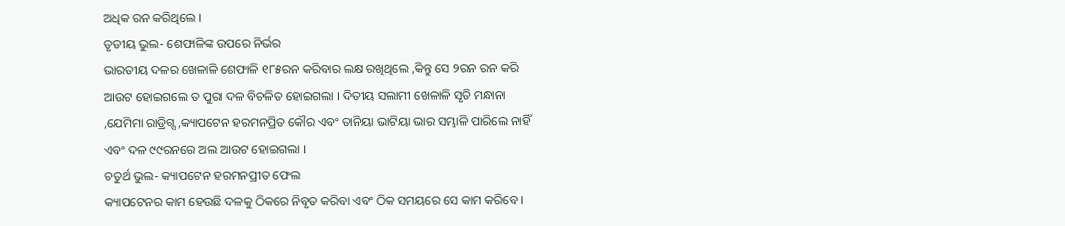ଅଧିକ ରନ କରିଥିଲେ ।
ତୃତୀୟ ଭୁଲ- ଶେଫାଳିଙ୍କ ଉପରେ ନିର୍ଭର
ଭାରତୀୟ ଦଳର ଖେଳାଳି ଶେଫାଳି ୧୮୫ରନ କରିବାର ଲକ୍ଷ ରଖିଥିଲେ ,କିନ୍ତୁ ସେ ୨ରନ ରନ କରି ଆଉଟ ହୋଇଗଲେ ତ ପୁରା ଦଳ ବିଚଳିତ ହୋଇଗଲା । ଦିତୀୟ ସଲାମୀ ଖେଳାଳି ସୃତି ମନ୍ଧାନା ,ଯେମିମା ରାଡ୍ରିଗ୍ସ ,କ୍ୟାପଟେନ ହରମନପ୍ରିତ କୌର ଏବଂ ତାନିୟା ଭାଟିୟା ଭାର ସମ୍ଭାଳି ପାରିଲେ ନାହିଁ ଏବଂ ଦଳ ୯୯ରନରେ ଅଲ ଆଉଟ ହୋଇଗଲା ।
ଚତୁର୍ଥ ଭୁଲ- କ୍ୟାପଟେନ ହରମନପ୍ରୀତ ଫେଲ
କ୍ୟାପଟେନର କାମ ହେଉଛି ଦଳକୁ ଠିକରେ ନିବୃତ କରିବା ଏବଂ ଠିକ ସମୟରେ ସେ କାମ କରିବେ ।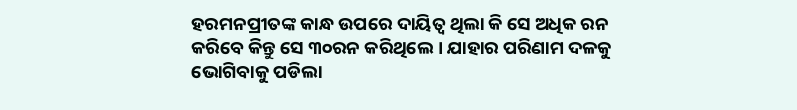ହରମନପ୍ରୀତଙ୍କ କାନ୍ଧ ଉପରେ ଦାୟିତ୍ଵ ଥିଲା କି ସେ ଅଧିକ ରନ କରିବେ କିନ୍ତୁ ସେ ୩୦ରନ କରିଥିଲେ । ଯାହାର ପରିଣାମ ଦଳକୁ ଭୋଗିବାକୁ ପଡିଲା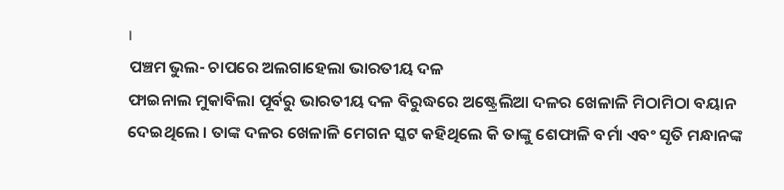।
ପଞ୍ଚମ ଭୁଲ- ଚାପରେ ଅଲଗାହେଲା ଭାରତୀୟ ଦଳ
ଫାଇନାଲ ମୁକାବିଲା ପୂର୍ବରୁ ଭାରତୀୟ ଦଳ ବିରୁଦ୍ଧରେ ଅଷ୍ଟ୍ରେଲିଆ ଦଳର ଖେଳାଳି ମିଠାମିଠା ବୟାନ ଦେଇଥିଲେ । ତାଙ୍କ ଦଳର ଖେଳାଳି ମେଗନ ସ୍କଟ କହିଥିଲେ କି ତାଙ୍କୁ ଶେଫାଳି ବର୍ମା ଏବଂ ସୃତି ମନ୍ଧାନଙ୍କ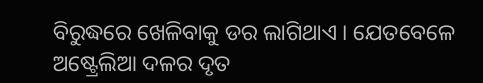ବିରୁଦ୍ଧରେ ଖେଳିବାକୁ ଡର ଲାଗିଥାଏ । ଯେତବେଳେ ଅଷ୍ଟ୍ରେଲିଆ ଦଳର ଦୃତ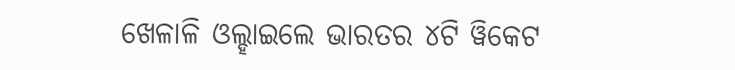ଖେଳାଳି ଓଲ୍ହାଇଲେ ଭାରତର ୪ଟି ୱିକେଟ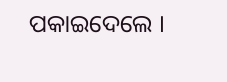ପକାଇଦେଲେ ।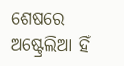ଶେଷରେ ଅଷ୍ଟ୍ରେଲିଆ ହିଁ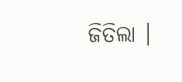ଜିତିଲା ।